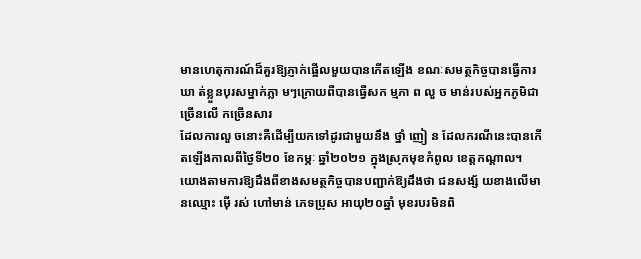មានហេតុការណ៍ដ៏គួរឱ្យភ្ញាក់ផ្អើលមួយបានកើតឡើង ខណៈសមត្ថកិច្ចបានធ្វើការឃា ត់ខ្លួនបុរសម្នាក់ភ្លា មៗក្រោយពីបានធ្វើសក ម្មភា ព លួ ច មាន់របស់អ្នកភូមិជាច្រើនលើ កច្រើនសារ
ដែលការលួ ចនោះគឺដើម្បីយកទៅដូរជាមួយនឹង ថ្នាំ ញៀ ន ដែលករណីនេះបានកើតឡើងកាលពីថ្ងៃទី២០ ខែកម្ភៈ ឆ្នាំ២០២១ ក្នុងស្រុកមុខកំពូល ខេត្តកណ្ដាល។
យោងតាមការឱ្យដឹងពីខាងសមត្ថកិច្ចបានបញ្ជាក់ឱ្យដឹងថា ជនសង្ស័ យខាងលើមានឈ្មោះ ម៉ើ រស់ ហៅមាន់ ភេទប្រុស អាយុ២០ឆ្នាំ មុខរបរមិនពិ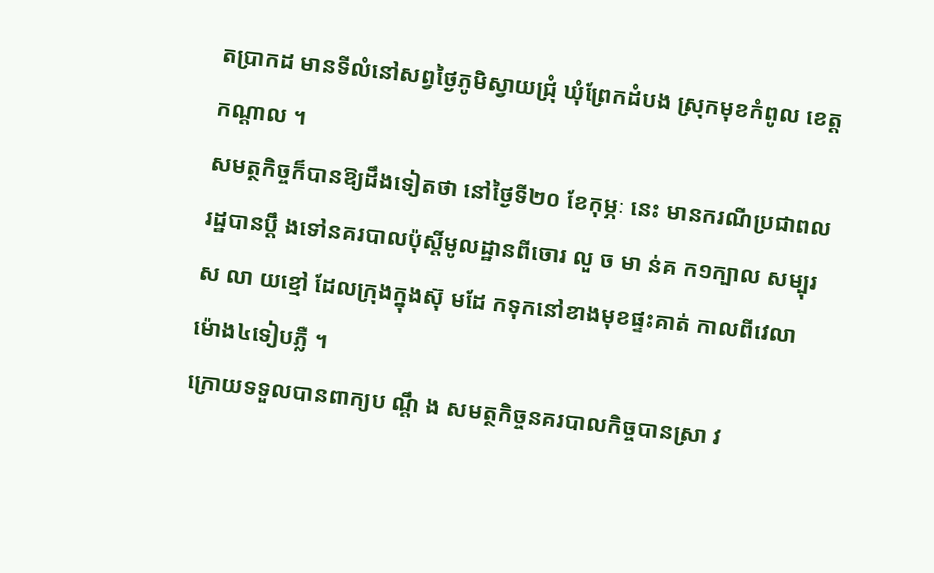តប្រាកដ មានទីលំនៅសព្វថ្ងៃភូមិស្វាយជ្រុំ ឃុំព្រែកដំបង ស្រុកមុខកំពូល ខេត្តកណ្ដាល ។
សមត្ថកិច្ចក៏បានឱ្យដឹងទៀតថា នៅថ្ងៃទី២០ ខែកុម្ភៈ នេះ មានករណីប្រជាពលរដ្ឋបានប្តឹ ងទៅនគរបាលប៉ុស្តិ៍មូលដ្ឋានពីចោរ លួ ច មា ន់គ ក១ក្បាល សម្បុរស លា យខ្មៅ ដែលក្រុងក្នុងស៊ុ មដែ កទុកនៅខាងមុខផ្ទះគាត់ កាលពីវេលាម៉ោង៤ទៀបភ្លឺ ។
ក្រោយទទួលបានពាក្យប ណ្តឹ ង សមត្ថកិច្ចនគរបាលកិច្ចបានស្រា វ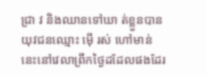ជ្រា វ និងឈានទៅឃា ត់ខ្លួនបានយុវជនឈ្មោះ ម៉ើ រស់ ហៅមាន់ នេះនៅវេលាព្រឹកថ្ងៃដដែលផងដែរ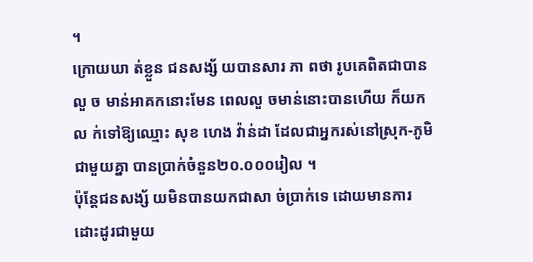។
ក្រោយឃា ត់ខ្លួន ជនសង្ស័ យបានសារ ភា ពថា រូបគេពិតជាបានលួ ច មាន់អាគកនោះមែន ពេលលួ ចមាន់នោះបានហើយ ក៏យកល ក់ទៅឱ្យឈ្មោះ សុខ ហេង វ៉ាន់ដា ដែលជាអ្នករស់នៅស្រុក-ភូមិជាមួយគ្នា បានប្រាក់ចំនួន២០.០០០រៀល ។
ប៉ុន្តែជនសង្ស័ យមិនបានយកជាសា ច់ប្រាក់ទេ ដោយមានការដោះដូរជាមួយ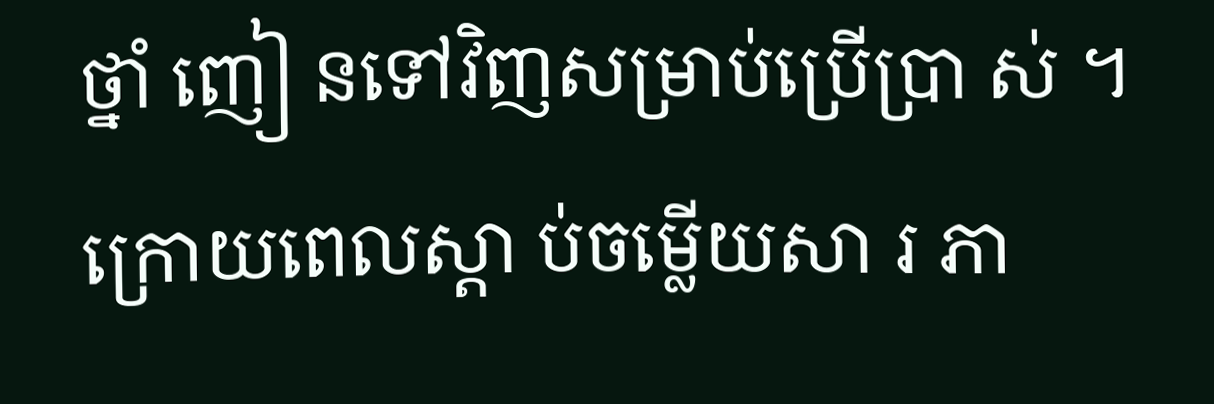ថ្នាំ ញៀ នទៅវិញសម្រាប់ប្រើប្រា ស់ ។ ក្រោយពេលស្តា ប់ចម្លើយសា រ ភា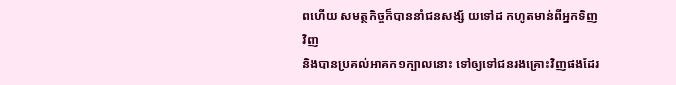ពហើយ សមត្ថកិច្ចក៏បាននាំជនសង្ស័ យទៅដ កហូតមាន់ពីអ្នកទិញវិញ
និងបានប្រគល់អាគក១ក្បាលនោះ ទៅឲ្យទៅជនរងគ្រោះវិញផងដែរ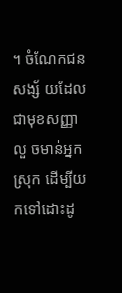។ ចំណែកជនសង្ស័ យដែលជាមុខសញ្ញាលួ ចមាន់អ្នកស្រុក ដើម្បីយកទៅដោះដូ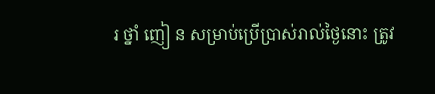រ ថ្នាំ ញៀ ន សម្រាប់ប្រើប្រាស់រាល់ថ្ងៃនោះ ត្រូវ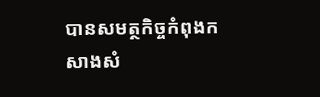បានសមត្ថកិច្ចកំពុងកសាងសំ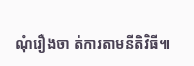ណុំរឿងចា ត់ការតាមនីតិវិធី៕